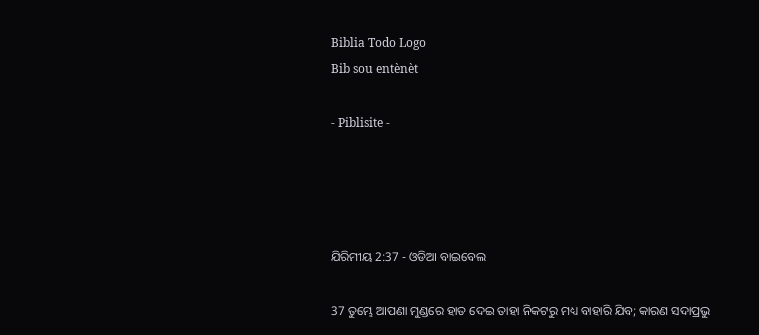Biblia Todo Logo
Bib sou entènèt

- Piblisite -




ଯିରିମୀୟ 2:37 - ଓଡିଆ ବାଇବେଲ

37 ତୁମ୍ଭେ ଆପଣା ମୁଣ୍ଡରେ ହାତ ଦେଇ ତାହା ନିକଟରୁ ମଧ୍ୟ ବାହାରି ଯିବ; କାରଣ ସଦାପ୍ରଭୁ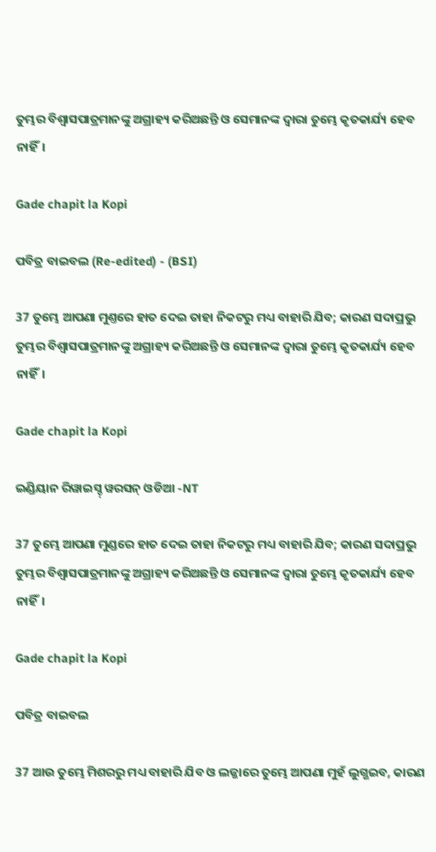ତୁମ୍ଭର ବିଶ୍ୱାସପାତ୍ରମାନଙ୍କୁ ଅଗ୍ରାହ୍ୟ କରିଅଛନ୍ତି ଓ ସେମାନଙ୍କ ଦ୍ୱାରା ତୁମ୍ଭେ କୃତକାର୍ଯ୍ୟ ହେବ ନାହିଁ।

Gade chapit la Kopi

ପବିତ୍ର ବାଇବଲ (Re-edited) - (BSI)

37 ତୁମ୍ଭେ ଆପଣା ମୁଣ୍ତରେ ହାତ ଦେଇ ତାହା ନିକଟରୁ ମଧ୍ୟ ବାହାରି ଯିବ; କାରଣ ସଦାପ୍ରଭୁ ତୁମ୍ଭର ବିଶ୍ଵାସପାତ୍ରମାନଙ୍କୁ ଅଗ୍ରାହ୍ୟ କରିଅଛନ୍ତି ଓ ସେମାନଙ୍କ ଦ୍ଵାରା ତୁମ୍ଭେ କୃତକାର୍ଯ୍ୟ ହେବ ନାହିଁ।

Gade chapit la Kopi

ଇଣ୍ଡିୟାନ ରିୱାଇସ୍ଡ୍ ୱରସନ୍ ଓଡିଆ -NT

37 ତୁମ୍ଭେ ଆପଣା ମୁଣ୍ଡରେ ହାତ ଦେଇ ତାହା ନିକଟରୁ ମଧ୍ୟ ବାହାରି ଯିବ; କାରଣ ସଦାପ୍ରଭୁ ତୁମ୍ଭର ବିଶ୍ୱାସପାତ୍ରମାନଙ୍କୁ ଅଗ୍ରାହ୍ୟ କରିଅଛନ୍ତି ଓ ସେମାନଙ୍କ ଦ୍ୱାରା ତୁମ୍ଭେ କୃତକାର୍ଯ୍ୟ ହେବ ନାହିଁ।

Gade chapit la Kopi

ପବିତ୍ର ବାଇବଲ

37 ଆଉ ତୁମ୍ଭେ ମିଶରରୁ ମଧ୍ୟ ବାହାରି ଯିବ ଓ ଲଜ୍ଜାରେ ତୁମ୍ଭେ ଆପଣା ମୁହଁ ଲୁଗ୍ଭଇବ, କାରଣ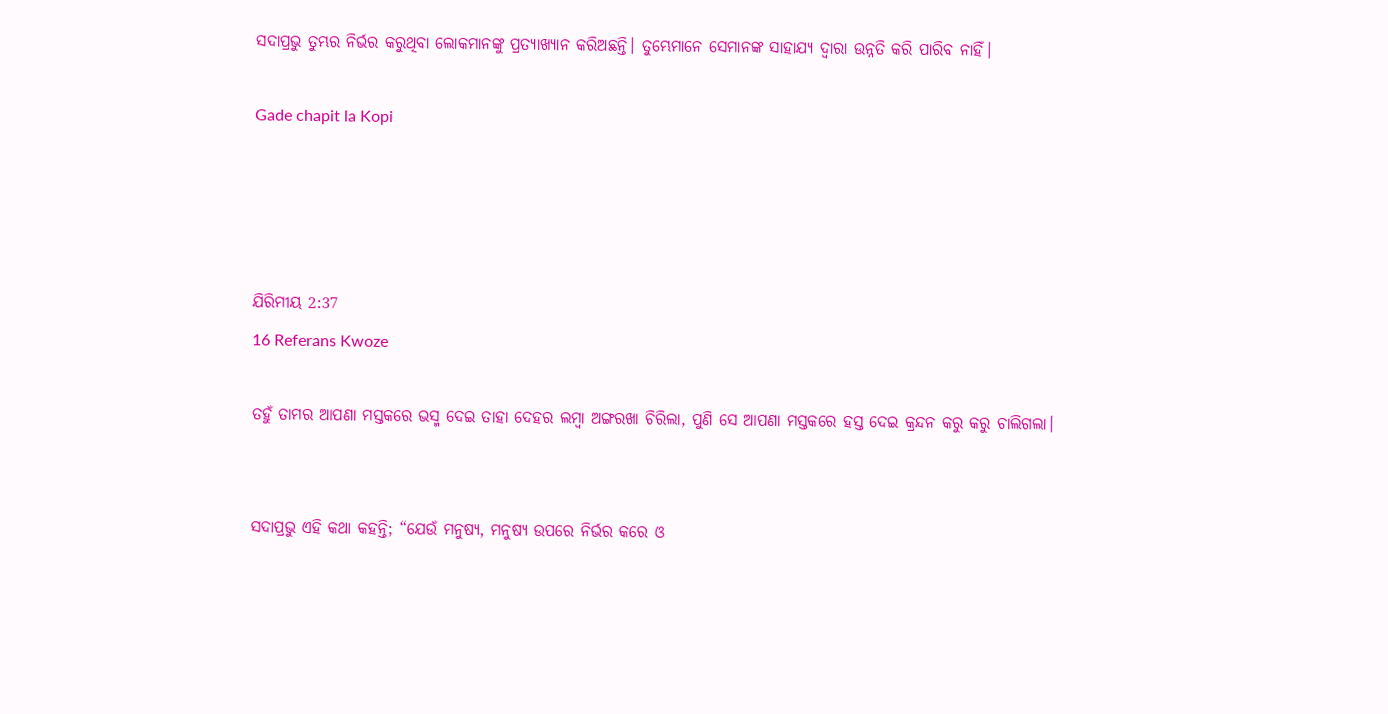ସଦାପ୍ରଭୁ ତୁମ୍ଭର ନିର୍ଭର କରୁଥିବା ଲୋକମାନଙ୍କୁ ପ୍ରତ୍ୟାଖ୍ୟାନ କରିଅଛନ୍ତି। ତୁମ୍ଭେମାନେ ସେମାନଙ୍କ ସାହାଯ୍ୟ ଦ୍ୱାରା ଉନ୍ନତି କରି ପାରିବ ନାହିଁ।

Gade chapit la Kopi




ଯିରିମୀୟ 2:37
16 Referans Kwoze

ତହୁଁ ତାମର ଆପଣା ମସ୍ତକରେ ଭସ୍ମ ଦେଇ ତାହା ଦେହର ଲମ୍ବା ଅଙ୍ଗରଖା ଚିରିଲା, ପୁଣି ସେ ଆପଣା ମସ୍ତକରେ ହସ୍ତ ଦେଇ କ୍ରନ୍ଦନ କରୁ କରୁ ଚାଲିଗଲା।


ସଦାପ୍ରଭୁ ଏହି କଥା କହନ୍ତି; “ଯେଉଁ ମନୁଷ୍ୟ, ମନୁଷ୍ୟ ଉପରେ ନିର୍ଭର କରେ ଓ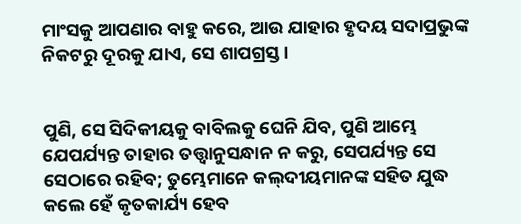ମାଂସକୁ ଆପଣାର ବାହୁ କରେ, ଆଉ ଯାହାର ହୃଦୟ ସଦାପ୍ରଭୁଙ୍କ ନିକଟରୁ ଦୂରକୁ ଯାଏ, ସେ ଶାପଗ୍ରସ୍ତ।


ପୁଣି, ସେ ସିଦିକୀୟକୁ ବାବିଲକୁ ଘେନି ଯିବ, ପୁଣି ଆମ୍ଭେ ଯେପର୍ଯ୍ୟନ୍ତ ତାହାର ତତ୍ତ୍ୱାନୁସନ୍ଧାନ ନ କରୁ, ସେପର୍ଯ୍ୟନ୍ତ ସେ ସେଠାରେ ରହିବ; ତୁମ୍ଭେମାନେ କଲ୍‍ଦୀୟମାନଙ୍କ ସହିତ ଯୁଦ୍ଧ କଲେ ହେଁ କୃତକାର୍ଯ୍ୟ ହେବ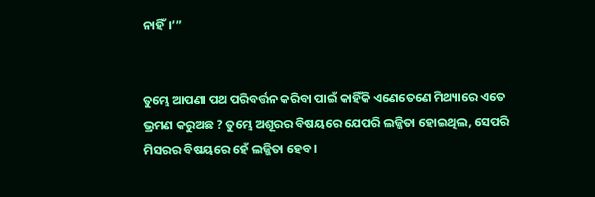ନାହିଁ।’”


ତୁମ୍ଭେ ଆପଣା ପଥ ପରିବର୍ତ୍ତନ କରିବା ପାଇଁ କାହିଁକି ଏଣେତେଣେ ମିଥ୍ୟାରେ ଏତେ ଭ୍ରମଣ କରୁଅଛ ? ତୁମ୍ଭେ ଅଶୂରର ବିଷୟରେ ଯେପରି ଲଜ୍ଜିତା ହୋଇଥିଲ, ସେପରି ମିସରର ବିଷୟରେ ହେଁ ଲଜ୍ଜିତା ହେବ।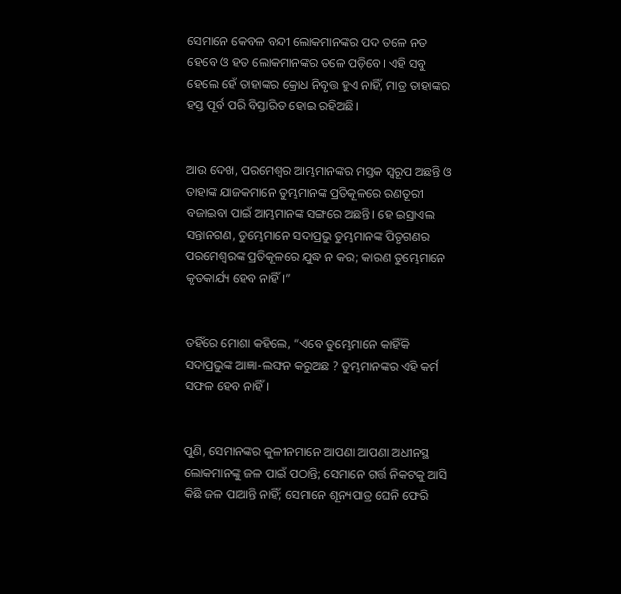ସେମାନେ କେବଳ ବନ୍ଦୀ ଲୋକମାନଙ୍କର ପଦ ତଳେ ନତ ହେବେ ଓ ହତ ଲୋକମାନଙ୍କର ତଳେ ପଡ଼ିବେ। ଏହି ସବୁ ହେଲେ ହେଁ ତାହାଙ୍କର କ୍ରୋଧ ନିବୃତ୍ତ ହୁଏ ନାହିଁ, ମାତ୍ର ତାହାଙ୍କର ହସ୍ତ ପୂର୍ବ ପରି ବିସ୍ତାରିତ ହୋଇ ରହିଅଛି।


ଆଉ ଦେଖ, ପରମେଶ୍ୱର ଆମ୍ଭମାନଙ୍କର ମସ୍ତକ ସ୍ୱରୂପ ଅଛନ୍ତି ଓ ତାହାଙ୍କ ଯାଜକମାନେ ତୁମ୍ଭମାନଙ୍କ ପ୍ରତିକୂଳରେ ରଣତୂରୀ ବଜାଇବା ପାଇଁ ଆମ୍ଭମାନଙ୍କ ସଙ୍ଗରେ ଅଛନ୍ତି। ହେ ଇସ୍ରାଏଲ ସନ୍ତାନଗଣ, ତୁମ୍ଭେମାନେ ସଦାପ୍ରଭୁ ତୁମ୍ଭମାନଙ୍କ ପିତୃଗଣର ପରମେଶ୍ୱରଙ୍କ ପ୍ରତିକୂଳରେ ଯୁଦ୍ଧ ନ କର; କାରଣ ତୁମ୍ଭେମାନେ କୃତକାର୍ଯ୍ୟ ହେବ ନାହିଁ।”


ତହିଁରେ ମୋଶା କହିଲେ, “ଏବେ ତୁମ୍ଭେମାନେ କାହିଁକି ସଦାପ୍ରଭୁଙ୍କ ଆଜ୍ଞା-ଲଙ୍ଘନ କରୁଅଛ ? ତୁମ୍ଭମାନଙ୍କର ଏହି କର୍ମ ସଫଳ ହେବ ନାହିଁ।


ପୁଣି, ସେମାନଙ୍କର କୁଳୀନମାନେ ଆପଣା ଆପଣା ଅଧୀନସ୍ଥ ଲୋକମାନଙ୍କୁ ଜଳ ପାଇଁ ପଠାନ୍ତି; ସେମାନେ ଗର୍ତ୍ତ ନିକଟକୁ ଆସି କିଛି ଜଳ ପାଆନ୍ତି ନାହିଁ; ସେମାନେ ଶୂନ୍ୟପାତ୍ର ଘେନି ଫେରି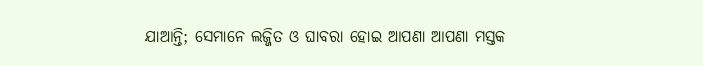ଯାଆନ୍ତି; ସେମାନେ ଲଜ୍ଜିତ ଓ ଘାବରା ହୋଇ ଆପଣା ଆପଣା ମସ୍ତକ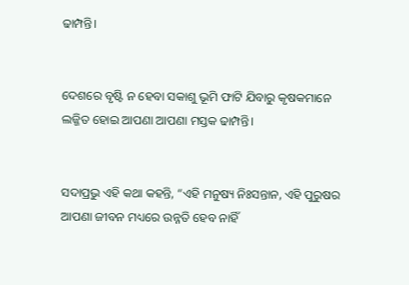ଢାମ୍ପନ୍ତି।


ଦେଶରେ ବୃଷ୍ଟି ନ ହେବା ସକାଶୁ ଭୂମି ଫାଟି ଯିବାରୁ କୃଷକମାନେ ଲଜ୍ଜିତ ହୋଇ ଆପଣା ଆପଣା ମସ୍ତକ ଢାମ୍ପନ୍ତି।


ସଦାପ୍ରଭୁ ଏହି କଥା କହନ୍ତି, “ଏହି ମନୁଷ୍ୟ ନିଃସନ୍ତାନ, ଏହି ପୁରୁଷର ଆପଣା ଜୀବନ ମଧ୍ୟରେ ଉନ୍ନତି ହେବ ନାହିଁ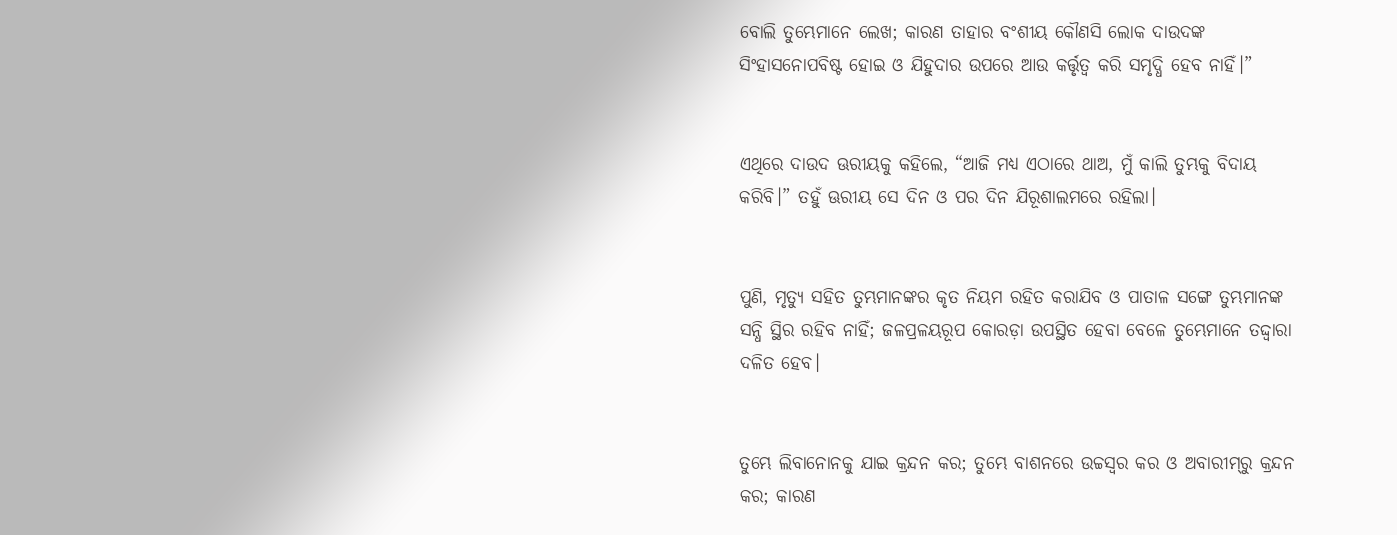ବୋଲି ତୁମ୍ଭେମାନେ ଲେଖ; କାରଣ ତାହାର ବଂଶୀୟ କୌଣସି ଲୋକ ଦାଉଦଙ୍କ ସିଂହାସନୋପବିଷ୍ଟ ହୋଇ ଓ ଯିହୁଦାର ଉପରେ ଆଉ କର୍ତ୍ତୃତ୍ୱ କରି ସମୃଦ୍ଧି ହେବ ନାହିଁ।”


ଏଥିରେ ଦାଉଦ ଊରୀୟକୁ କହିଲେ, “ଆଜି ମଧ୍ୟ ଏଠାରେ ଥାଅ, ମୁଁ କାଲି ତୁମ୍ଭକୁ ବିଦାୟ କରିବି।” ତହୁଁ ଊରୀୟ ସେ ଦିନ ଓ ପର ଦିନ ଯିରୂଶାଲମରେ ରହିଲା।


ପୁଣି, ମୃତ୍ୟୁ ସହିତ ତୁମ୍ଭମାନଙ୍କର କୃତ ନିୟମ ରହିତ କରାଯିବ ଓ ପାତାଳ ସଙ୍ଗେ ତୁମ୍ଭମାନଙ୍କ ସନ୍ଧି ସ୍ଥିର ରହିବ ନାହିଁ; ଜଳପ୍ରଳୟରୂପ କୋରଡ଼ା ଉପସ୍ଥିତ ହେବା ବେଳେ ତୁମ୍ଭେମାନେ ତଦ୍ଦ୍ୱାରା ଦଳିତ ହେବ।


ତୁମ୍ଭେ ଲିବାନୋନକୁ ଯାଇ କ୍ରନ୍ଦନ କର; ତୁମ୍ଭେ ବାଶନରେ ଉଚ୍ଚସ୍ୱର କର ଓ ଅବାରୀମ୍‍ରୁ କ୍ରନ୍ଦନ କର; କାରଣ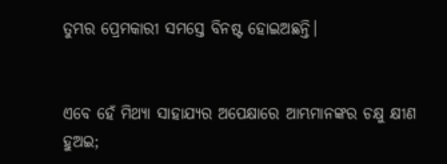ତୁମ୍ଭର ପ୍ରେମକାରୀ ସମସ୍ତେ ବିନଷ୍ଟ ହୋଇଅଛନ୍ତି।


ଏବେ ହେଁ ମିଥ୍ୟା ସାହାଯ୍ୟର ଅପେକ୍ଷାରେ ଆମ୍ଭମାନଙ୍କର ଚକ୍ଷୁ କ୍ଷୀଣ ହୁଅଇ;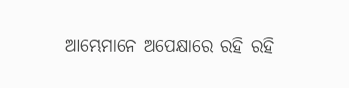ଆମ୍ଭେମାନେ ଅପେକ୍ଷାରେ ରହି ରହି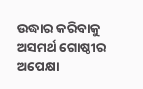ଉଦ୍ଧାର କରିବାକୁ ଅସମର୍ଥ ଗୋଷ୍ଠୀର ଅପେକ୍ଷା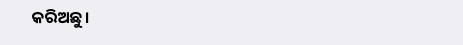କରିଅଛୁ।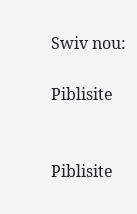Swiv nou:

Piblisite


Piblisite